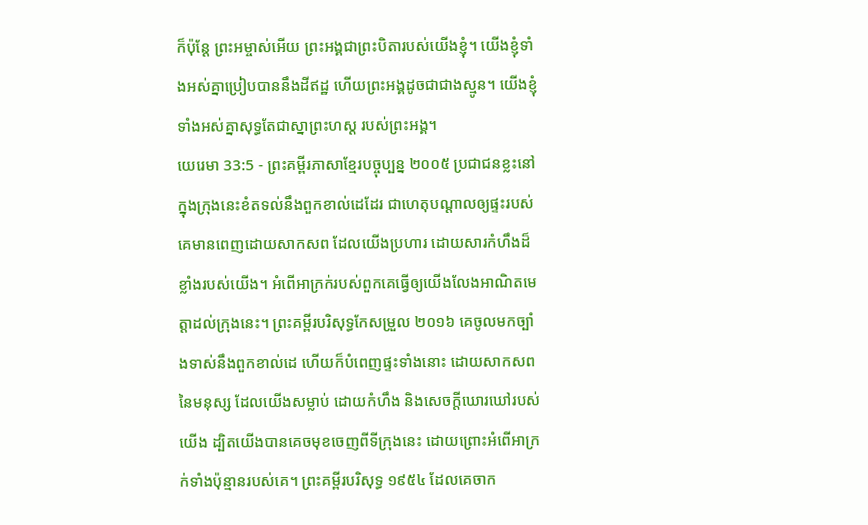ក៏ប៉ុន្តែ ព្រះអម្ចាស់អើយ ព្រះអង្គជាព្រះបិតារបស់យើងខ្ញុំ។ យើងខ្ញុំទាំងអស់គ្នាប្រៀបបាននឹងដីឥដ្ឋ ហើយព្រះអង្គដូចជាជាងស្មូន។ យើងខ្ញុំទាំងអស់គ្នាសុទ្ធតែជាស្នាព្រះហស្ដ របស់ព្រះអង្គ។
យេរេមា 33:5 - ព្រះគម្ពីរភាសាខ្មែរបច្ចុប្បន្ន ២០០៥ ប្រជាជនខ្លះនៅក្នុងក្រុងនេះខំតទល់នឹងពួកខាល់ដេដែរ ជាហេតុបណ្ដាលឲ្យផ្ទះរបស់គេមានពេញដោយសាកសព ដែលយើងប្រហារ ដោយសារកំហឹងដ៏ខ្លាំងរបស់យើង។ អំពើអាក្រក់របស់ពួកគេធ្វើឲ្យយើងលែងអាណិតមេត្តាដល់ក្រុងនេះ។ ព្រះគម្ពីរបរិសុទ្ធកែសម្រួល ២០១៦ គេចូលមកច្បាំងទាស់នឹងពួកខាល់ដេ ហើយក៏បំពេញផ្ទះទាំងនោះ ដោយសាកសពនៃមនុស្ស ដែលយើងសម្លាប់ ដោយកំហឹង និងសេចក្ដីឃោរឃៅរបស់យើង ដ្បិតយើងបានគេចមុខចេញពីទីក្រុងនេះ ដោយព្រោះអំពើអាក្រក់ទាំងប៉ុន្មានរបស់គេ។ ព្រះគម្ពីរបរិសុទ្ធ ១៩៥៤ ដែលគេចាក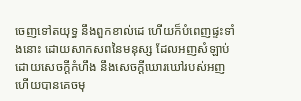ចេញទៅតយុទ្ធ នឹងពួកខាល់ដេ ហើយក៏បំពេញផ្ទះទាំងនោះ ដោយសាកសពនៃមនុស្ស ដែលអញសំឡាប់ ដោយសេចក្ដីកំហឹង នឹងសេចក្ដីឃោរឃៅរបស់អញ ហើយបានគេចមុ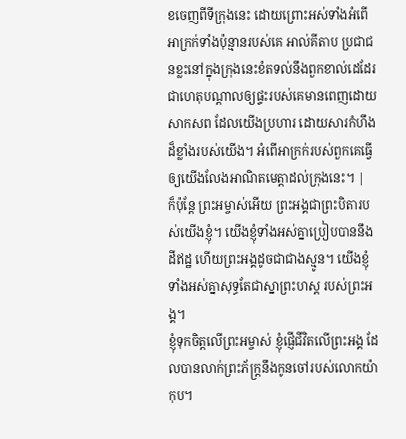ខចេញពីទីក្រុងនេះ ដោយព្រោះអស់ទាំងអំពើអាក្រក់ទាំងប៉ុន្មានរបស់គេ អាល់គីតាប ប្រជាជនខ្លះនៅក្នុងក្រុងនេះខំតទល់នឹងពួកខាល់ដេដែរ ជាហេតុបណ្ដាលឲ្យផ្ទះរបស់គេមានពេញដោយសាកសព ដែលយើងប្រហារ ដោយសារកំហឹងដ៏ខ្លាំងរបស់យើង។ អំពើអាក្រក់របស់ពួកគេធ្វើឲ្យយើងលែងអាណិតមេត្តាដល់ក្រុងនេះ។ |
ក៏ប៉ុន្តែ ព្រះអម្ចាស់អើយ ព្រះអង្គជាព្រះបិតារបស់យើងខ្ញុំ។ យើងខ្ញុំទាំងអស់គ្នាប្រៀបបាននឹងដីឥដ្ឋ ហើយព្រះអង្គដូចជាជាងស្មូន។ យើងខ្ញុំទាំងអស់គ្នាសុទ្ធតែជាស្នាព្រះហស្ដ របស់ព្រះអង្គ។
ខ្ញុំទុកចិត្តលើព្រះអម្ចាស់ ខ្ញុំផ្ញើជីវិតលើព្រះអង្គ ដែលបានលាក់ព្រះភ័ក្ត្រនឹងកូនចៅរបស់លោកយ៉ាកុប។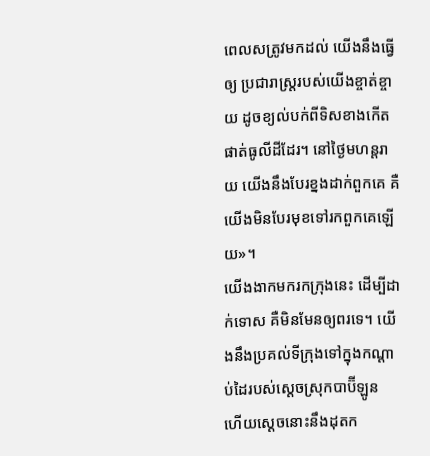ពេលសត្រូវមកដល់ យើងនឹងធ្វើឲ្យ ប្រជារាស្ត្ររបស់យើងខ្ចាត់ខ្ចាយ ដូចខ្យល់បក់ពីទិសខាងកើតផាត់ធូលីដីដែរ។ នៅថ្ងៃមហន្តរាយ យើងនឹងបែរខ្នងដាក់ពួកគេ គឺយើងមិនបែរមុខទៅរកពួកគេឡើយ»។
យើងងាកមករកក្រុងនេះ ដើម្បីដាក់ទោស គឺមិនមែនឲ្យពរទេ។ យើងនឹងប្រគល់ទីក្រុងទៅក្នុងកណ្ដាប់ដៃរបស់ស្ដេចស្រុកបាប៊ីឡូន ហើយស្ដេចនោះនឹងដុតក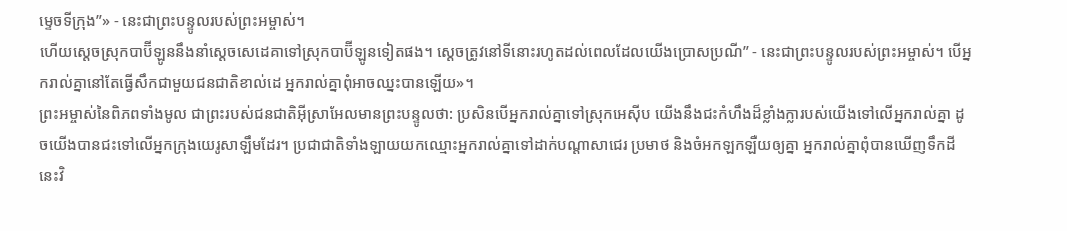ម្ទេចទីក្រុង”» - នេះជាព្រះបន្ទូលរបស់ព្រះអម្ចាស់។
ហើយស្ដេចស្រុកបាប៊ីឡូននឹងនាំស្ដេចសេដេគាទៅស្រុកបាប៊ីឡូនទៀតផង។ ស្ដេចត្រូវនៅទីនោះរហូតដល់ពេលដែលយើងប្រោសប្រណី” - នេះជាព្រះបន្ទូលរបស់ព្រះអម្ចាស់។ បើអ្នករាល់គ្នានៅតែធ្វើសឹកជាមួយជនជាតិខាល់ដេ អ្នករាល់គ្នាពុំអាចឈ្នះបានឡើយ»។
ព្រះអម្ចាស់នៃពិភពទាំងមូល ជាព្រះរបស់ជនជាតិអ៊ីស្រាអែលមានព្រះបន្ទូលថា: ប្រសិនបើអ្នករាល់គ្នាទៅស្រុកអេស៊ីប យើងនឹងជះកំហឹងដ៏ខ្លាំងក្លារបស់យើងទៅលើអ្នករាល់គ្នា ដូចយើងបានជះទៅលើអ្នកក្រុងយេរូសាឡឹមដែរ។ ប្រជាជាតិទាំងឡាយយកឈ្មោះអ្នករាល់គ្នាទៅដាក់បណ្ដាសាជេរ ប្រមាថ និងចំអកឡកឡឺយឲ្យគ្នា អ្នករាល់គ្នាពុំបានឃើញទឹកដីនេះវិ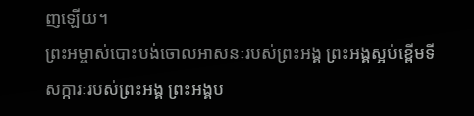ញឡើយ។
ព្រះអម្ចាស់បោះបង់ចោលអាសនៈរបស់ព្រះអង្គ ព្រះអង្គស្អប់ខ្ពើមទីសក្ការៈរបស់ព្រះអង្គ ព្រះអង្គប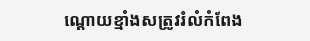ណ្ដោយខ្មាំងសត្រូវរំលំកំពែង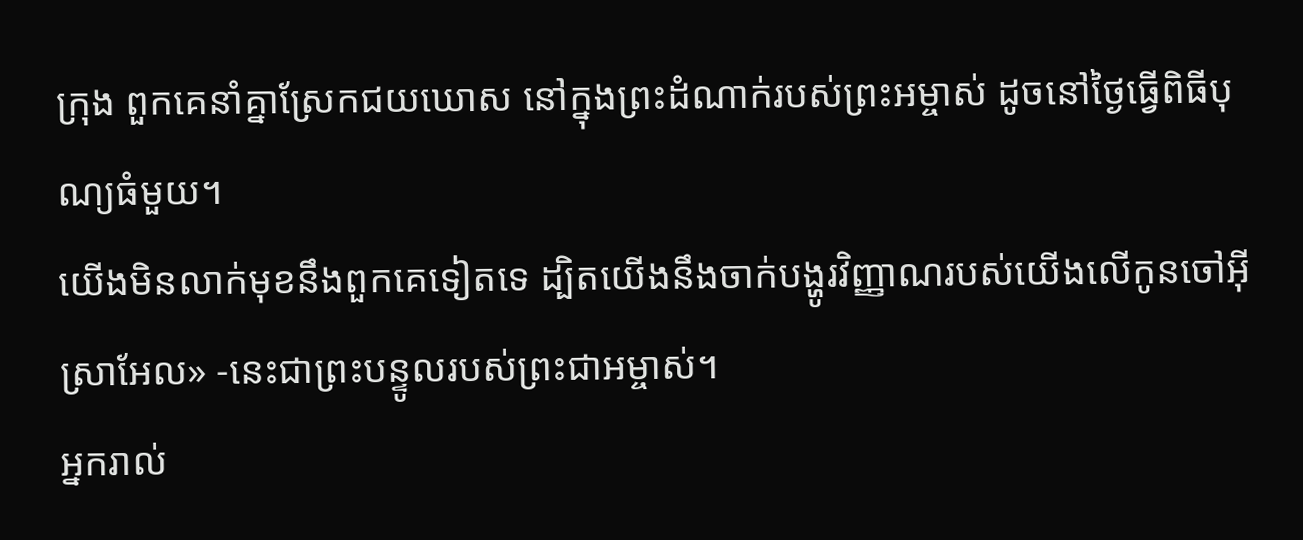ក្រុង ពួកគេនាំគ្នាស្រែកជយឃោស នៅក្នុងព្រះដំណាក់របស់ព្រះអម្ចាស់ ដូចនៅថ្ងៃធ្វើពិធីបុណ្យធំមួយ។
យើងមិនលាក់មុខនឹងពួកគេទៀតទេ ដ្បិតយើងនឹងចាក់បង្ហូរវិញ្ញាណរបស់យើងលើកូនចៅអ៊ីស្រាអែល» -នេះជាព្រះបន្ទូលរបស់ព្រះជាអម្ចាស់។
អ្នករាល់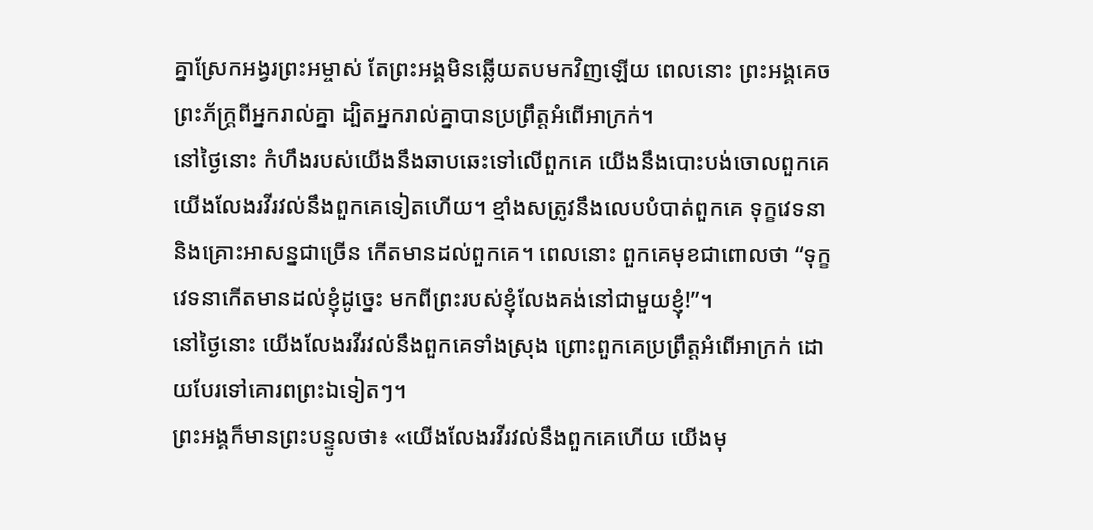គ្នាស្រែកអង្វរព្រះអម្ចាស់ តែព្រះអង្គមិនឆ្លើយតបមកវិញឡើយ ពេលនោះ ព្រះអង្គគេចព្រះភ័ក្ត្រពីអ្នករាល់គ្នា ដ្បិតអ្នករាល់គ្នាបានប្រព្រឹត្តអំពើអាក្រក់។
នៅថ្ងៃនោះ កំហឹងរបស់យើងនឹងឆាបឆេះទៅលើពួកគេ យើងនឹងបោះបង់ចោលពួកគេ យើងលែងរវីរវល់នឹងពួកគេទៀតហើយ។ ខ្មាំងសត្រូវនឹងលេបបំបាត់ពួកគេ ទុក្ខវេទនា និងគ្រោះអាសន្នជាច្រើន កើតមានដល់ពួកគេ។ ពេលនោះ ពួកគេមុខជាពោលថា “ទុក្ខវេទនាកើតមានដល់ខ្ញុំដូច្នេះ មកពីព្រះរបស់ខ្ញុំលែងគង់នៅជាមួយខ្ញុំ!”។
នៅថ្ងៃនោះ យើងលែងរវីរវល់នឹងពួកគេទាំងស្រុង ព្រោះពួកគេប្រព្រឹត្តអំពើអាក្រក់ ដោយបែរទៅគោរពព្រះឯទៀតៗ។
ព្រះអង្គក៏មានព្រះបន្ទូលថា៖ «យើងលែងរវីរវល់នឹងពួកគេហើយ យើងមុ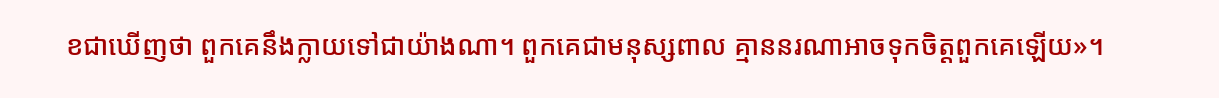ខជាឃើញថា ពួកគេនឹងក្លាយទៅជាយ៉ាងណា។ ពួកគេជាមនុស្សពាល គ្មាននរណាអាចទុកចិត្តពួកគេឡើយ»។